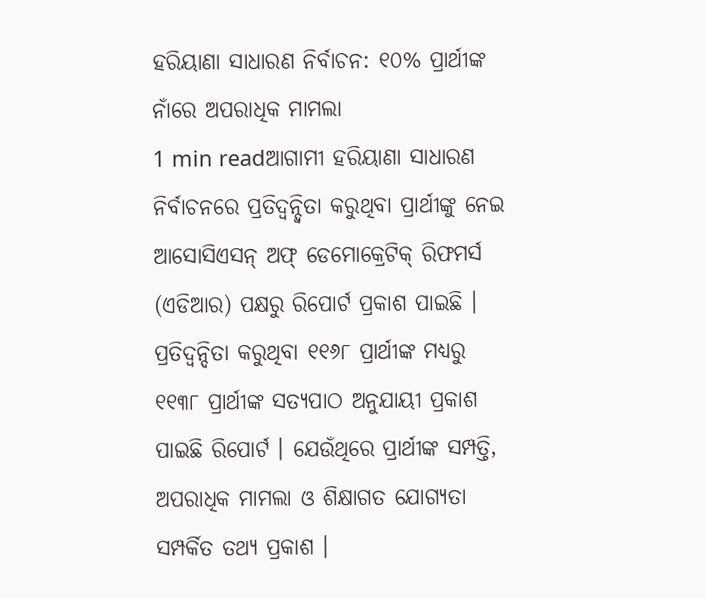ହରିୟାଣା ସାଧାରଣ ନିର୍ବାଚନ: ୧୦% ପ୍ରାର୍ଥୀଙ୍କ ନାଁରେ ଅପରାଧିକ ମାମଲା
1 min readଆଗାମୀ ହରିୟାଣା ସାଧାରଣ ନିର୍ବାଚନରେ ପ୍ରତିଦ୍ୱନ୍ଦ୍ୱିତା କରୁଥିବା ପ୍ରାର୍ଥୀଙ୍କୁ ନେଇ ଆସୋସିଏସନ୍ ଅଫ୍ ଡେମୋକ୍ରେଟିକ୍ ରିଫମର୍ସ (ଏଡିଆର) ପକ୍ଷରୁ ରିପୋର୍ଟ ପ୍ରକାଶ ପାଇଛି । ପ୍ରତିଦ୍ୱନ୍ଦିତା କରୁଥିବା ୧୧୬୮ ପ୍ରାର୍ଥୀଙ୍କ ମଧ୍ୟରୁ ୧୧୩୮ ପ୍ରାର୍ଥୀଙ୍କ ସତ୍ୟପାଠ ଅନୁଯାୟୀ ପ୍ରକାଶ ପାଇଛି ରିପୋର୍ଟ । ଯେଉଁଥିରେ ପ୍ରାର୍ଥୀଙ୍କ ସମ୍ପତ୍ତି, ଅପରାଧିକ ମାମଲା ଓ ଶିକ୍ଷାଗତ ଯୋଗ୍ୟତା ସମ୍ପର୍କିତ ତଥ୍ୟ ପ୍ରକାଶ ।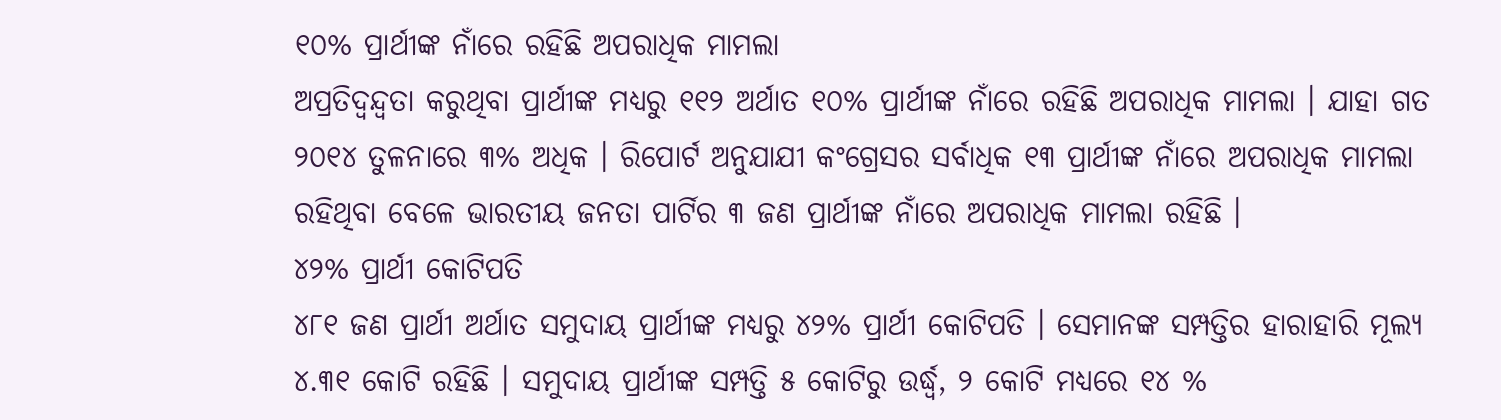୧୦% ପ୍ରାର୍ଥୀଙ୍କ ନାଁରେ ରହିଛି ଅପରାଧିକ ମାମଲା
ଅପ୍ରତିଦ୍ୱନ୍ଦ୍ୱତା କରୁଥିବା ପ୍ରାର୍ଥୀଙ୍କ ମଧ୍ୟରୁ ୧୧୨ ଅର୍ଥାତ ୧୦% ପ୍ରାର୍ଥୀଙ୍କ ନାଁରେ ରହିଛି ଅପରାଧିକ ମାମଲା । ଯାହା ଗତ ୨୦୧୪ ତୁଳନାରେ ୩% ଅଧିକ । ରିପୋର୍ଟ ଅନୁଯାଯୀ କଂଗ୍ରେସର ସର୍ବାଧିକ ୧୩ ପ୍ରାର୍ଥୀଙ୍କ ନାଁରେ ଅପରାଧିକ ମାମଲା ରହିଥିବା ବେଳେ ଭାରତୀୟ ଜନତା ପାର୍ଟିର ୩ ଜଣ ପ୍ରାର୍ଥୀଙ୍କ ନାଁରେ ଅପରାଧିକ ମାମଲା ରହିଛି ।
୪୨% ପ୍ରାର୍ଥୀ କୋଟିପତି
୪୮୧ ଜଣ ପ୍ରାର୍ଥୀ ଅର୍ଥାତ ସମୁଦାୟ ପ୍ରାର୍ଥୀଙ୍କ ମଧ୍ୟରୁ ୪୨% ପ୍ରାର୍ଥୀ କୋଟିପତି । ସେମାନଙ୍କ ସମ୍ପତ୍ତିର ହାରାହାରି ମୂଲ୍ୟ ୪.୩୧ କୋଟି ରହିଛି । ସମୁଦାୟ ପ୍ରାର୍ଥୀଙ୍କ ସମ୍ପତ୍ତି ୫ କୋଟିରୁ ଉର୍ଦ୍ଧ୍ୱ, ୨ କୋଟି ମଧ୍ୟରେ ୧୪ %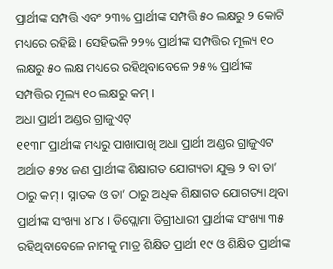ପ୍ରାର୍ଥୀଙ୍କ ସମ୍ପତ୍ତି ଏବଂ ୨୩% ପ୍ରାର୍ଥୀଙ୍କ ସମ୍ପତ୍ତି ୫୦ ଲକ୍ଷରୁ ୨ କୋଟି ମଧ୍ୟରେ ରହିଛି । ସେହିଭଳି ୨୨% ପ୍ରାର୍ଥୀଙ୍କ ସମ୍ପତ୍ତିର ମୂଲ୍ୟ ୧୦ ଲକ୍ଷରୁ ୫୦ ଲକ୍ଷ ମଧ୍ୟରେ ରହିଥିବାବେଳେ ୨୫% ପ୍ରାର୍ଥୀଙ୍କ ସମ୍ପତ୍ତିର ମୂଲ୍ୟ ୧୦ ଲକ୍ଷରୁ କମ୍ ।
ଅଧା ପ୍ରାର୍ଥୀ ଅଣ୍ଡର ଗ୍ରାଜୁଏଟ୍
୧୧୩୮ ପ୍ରାର୍ଥୀଙ୍କ ମଧ୍ୟରୁ ପାଖାପାଖି ଅଧା ପ୍ରାର୍ଥୀ ଅଣ୍ଡର ଗ୍ରାଜୁଏଟ ଅର୍ଥାତ ୫୨୪ ଜଣ ପ୍ରାର୍ଥୀଙ୍କ ଶିକ୍ଷାଗତ ଯୋଗ୍ୟତା ଯୁକ୍ତ ୨ ବା ତା’ ଠାରୁ କମ୍ । ସ୍ନାତକ ଓ ତା’ ଠାରୁ ଅଧିକ ଶିକ୍ଷାଗତ ଯୋଗତ୍ୟା ଥିବା ପ୍ରାର୍ଥୀଙ୍କ ସଂଖ୍ୟା ୪୮୪ । ଡିପ୍ଲୋମା ଡିଗ୍ରୀଧାରୀ ପ୍ରାର୍ଥୀଙ୍କ ସଂଖ୍ୟା ୩୫ ରହିଥିବାବେଳେ ନାମକୁ ମାତ୍ର ଶିକ୍ଷିତ ପ୍ରାର୍ଥୀ ୧୯ ଓ ଶିକ୍ଷିତ ପ୍ରାର୍ଥୀଙ୍କ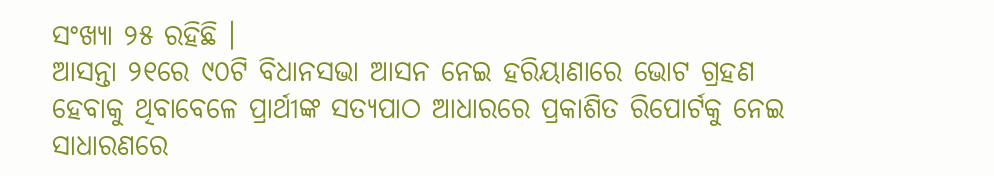ସଂଖ୍ୟା ୨୫ ରହିଛି ।
ଆସନ୍ତା ୨୧ରେ ୯୦ଟି ବିଧାନସଭା ଆସନ ନେଇ ହରିୟାଣାରେ ଭୋଟ ଗ୍ରହଣ ହେବାକୁ ଥିବାବେଳେ ପ୍ରାର୍ଥୀଙ୍କ ସତ୍ୟପାଠ ଆଧାରରେ ପ୍ରକାଶିତ ରିପୋର୍ଟକୁ ନେଇ ସାଧାରଣରେ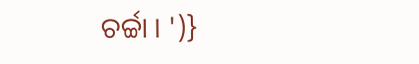ଚର୍ଚ୍ଚା । ')}